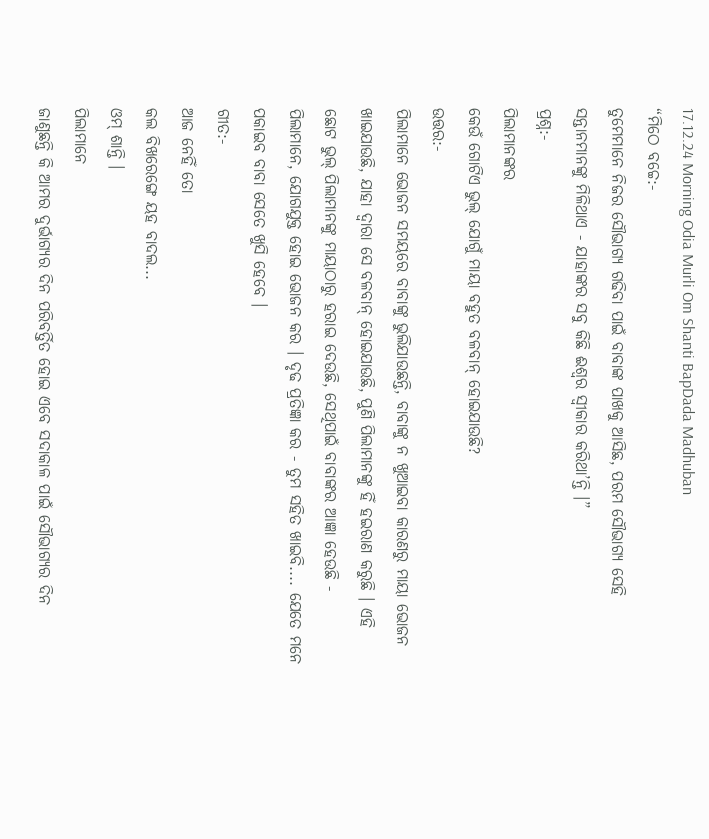17.12.24 Morning Odia Murli Om Shanti BapDada Madhuban
“ମିଠେ ବଚ୍ଚେ:-
ତୁମେମାନେ ନିଜର ସୌଭାଗ୍ୟ ଗଢିବା ପାଇଁ ବାବାଙ୍କ ପାଖକୁ ଆସିଛ, ପରମ ସୌଭାଗ୍ୟ ସେହି
ସନ୍ତାନମାନଙ୍କୁ ମିଳିଥାଏ - ଯାହାଙ୍କର ସବୁ କିଛି ଈଶ୍ୱର ସ୍ୱୀକାର କରିଥା’ନ୍ତି ।”
ପ୍ରଶ୍ନ:-
ପିଲାମାନଙ୍କର
କେଉଁ ଗୋଟିଏ ଭୁଲ୍ ଯୋଗୁଁ ମାୟା ବହୁତ ବଳବାନ୍ ହୋଇଯାଉଛି?
ଉତ୍ତର:-
ପିଲାମାନେ ଭୋଜନ ସମୟରେ ବାବାଙ୍କୁ ଭୁଲିଯାଉଛନ୍ତି, ବାବାଙ୍କୁ ନ ଖୁଆଇବା କାରଣରୁ ମାୟା ଭୋଜନ
ଖାଇଯାଉଛି, ଯାହା ଦ୍ୱାରା ସେ ବଳବାନ୍ ହୋଇଯାଉଛି, ପୁଣି ପିଲାମାନଙ୍କୁ ହିଁ ହଇରାଣ କରୁଛି । ଏହି
ଛୋଟ ଭୁଲ୍ ପିଲାମାନଙ୍କୁ ମାୟାଠାରୁ ହରାଇ ଦେଉଛି, ସେଥିପାଇଁ ବାବାଙ୍କର ଆଜ୍ଞା ହେଉଛି -
ପିଲାମାନେ, ଯୋଗଯୁକ୍ତ ହୋଇ ଭୋଜନ କର । ଦୃଢ ପ୍ରତିଜ୍ଞା କର - ତୁମ ସହିତ ଖାଇବି.... ଯେତେ ମନେ
ପକାଇବ ବାବା ସେତେ ଖୁସି ହେବେ ।
ଗୀତ:-
ଆଜ ନେହିଁ ତୋ
କଲ ବିଖରେଙ୍ଗେ ୟହ ବାଦଲ...
ଓମ୍ ଶାନ୍ତି ।
ପିଲାମାନେ
ଜାଣୁଛନ୍ତି କି ଆମର ଦୁର୍ଭାଗ୍ୟର ଦିନ ପରିବର୍ତ୍ତିତ ହୋଇ ଏବେ ସଦାକାଳ ପାଇଁ ସୌଭାଗ୍ୟର ଦିନ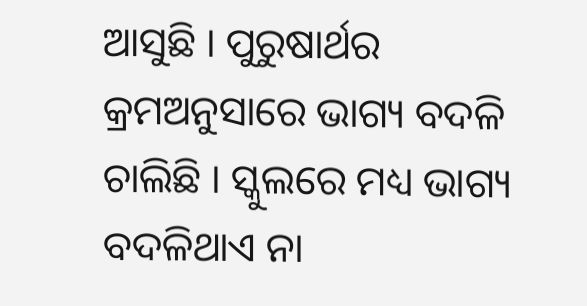ଆସୁଛି । ପୁରୁଷାର୍ଥର କ୍ରମଅନୁସାରେ ଭାଗ୍ୟ ବଦଳି ଚାଲିଛି । ସ୍କୁଲରେ ମଧ୍ୟ ଭାଗ୍ୟ ବଦଳିଥାଏ ନା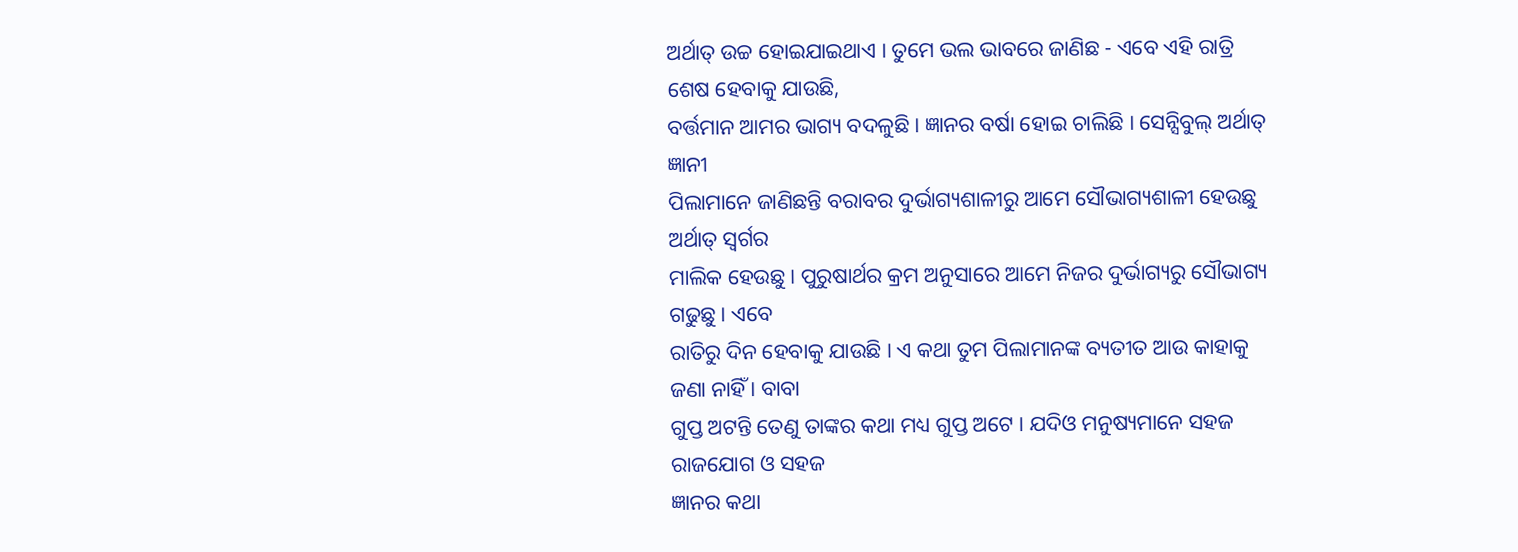ଅର୍ଥାତ୍ ଉଚ୍ଚ ହୋଇଯାଇଥାଏ । ତୁମେ ଭଲ ଭାବରେ ଜାଣିଛ - ଏବେ ଏହି ରାତ୍ରି ଶେଷ ହେବାକୁ ଯାଉଛି,
ବର୍ତ୍ତମାନ ଆମର ଭାଗ୍ୟ ବଦଳୁଛି । ଜ୍ଞାନର ବର୍ଷା ହୋଇ ଚାଲିଛି । ସେନ୍ସିବୁଲ୍ ଅର୍ଥାତ୍ ଜ୍ଞାନୀ
ପିଲାମାନେ ଜାଣିଛନ୍ତି ବରାବର ଦୁର୍ଭାଗ୍ୟଶାଳୀରୁ ଆମେ ସୌଭାଗ୍ୟଶାଳୀ ହେଉଛୁ ଅର୍ଥାତ୍ ସ୍ୱର୍ଗର
ମାଲିକ ହେଉଛୁ । ପୁରୁଷାର୍ଥର କ୍ରମ ଅନୁସାରେ ଆମେ ନିଜର ଦୁର୍ଭାଗ୍ୟରୁ ସୌଭାଗ୍ୟ ଗଢୁଛୁ । ଏବେ
ରାତିରୁ ଦିନ ହେବାକୁ ଯାଉଛି । ଏ କଥା ତୁମ ପିଲାମାନଙ୍କ ବ୍ୟତୀତ ଆଉ କାହାକୁ ଜଣା ନାହିଁ । ବାବା
ଗୁପ୍ତ ଅଟନ୍ତି ତେଣୁ ତାଙ୍କର କଥା ମଧ୍ୟ ଗୁପ୍ତ ଅଟେ । ଯଦିଓ ମନୁଷ୍ୟମାନେ ସହଜ ରାଜଯୋଗ ଓ ସହଜ
ଜ୍ଞାନର କଥା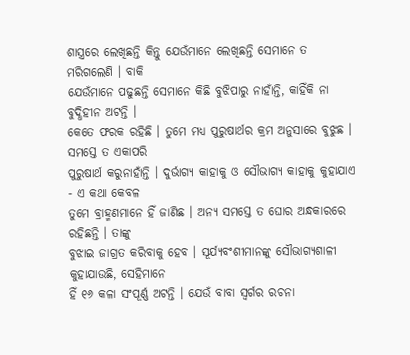ଶାସ୍ତ୍ରରେ ଲେଖିଛନ୍ତି କିନ୍ତୁ ଯେଉଁମାନେ ଲେଖିଛନ୍ତି ସେମାନେ ତ ମରିଗଲେଣି । ବାକି
ଯେଉଁମାନେ ପଢୁଛନ୍ତି ସେମାନେ କିଛି ବୁଝିପାରୁ ନାହାଁନ୍ତି, କାହିଁକି ନା ବୁଦ୍ଧିହୀନ ଅଟନ୍ତି ।
କେତେ ଫରକ ରହିଛି । ତୁମେ ମଧ୍ୟ ପୁରୁଷାର୍ଥର କ୍ରମ ଅନୁସାରେ ବୁଝୁଛ । ସମସ୍ତେ ତ ଏକାପରି
ପୁରୁଷାର୍ଥ କରୁନାହାଁନ୍ତି । ଦୁର୍ଭାଗ୍ୟ କାହାକୁ ଓ ସୌଭାଗ୍ୟ କାହାକୁ କୁହାଯାଏ - ଏ କଥା କେବଳ
ତୁମେ ବ୍ରାହ୍ମଣମାନେ ହିଁ ଜାଣିଛ । ଅନ୍ୟ ସମସ୍ତେ ତ ଘୋର ଅନ୍ଧକାରରେ ରହିଛନ୍ତି । ତାଙ୍କୁ
ବୁଝାଇ ଜାଗ୍ରତ କରିବାକୁ ହେବ । ସୂର୍ଯ୍ୟବଂଶୀମାନଙ୍କୁ ସୌଭାଗ୍ୟଶାଳୀ କୁହାଯାଉଛି, ସେହିମାନେ
ହିଁ ୧୬ କଳା ସଂପୂର୍ଣ୍ଣ ଅଟନ୍ତି । ଯେଉଁ ବାବା ସ୍ୱର୍ଗର ରଚନା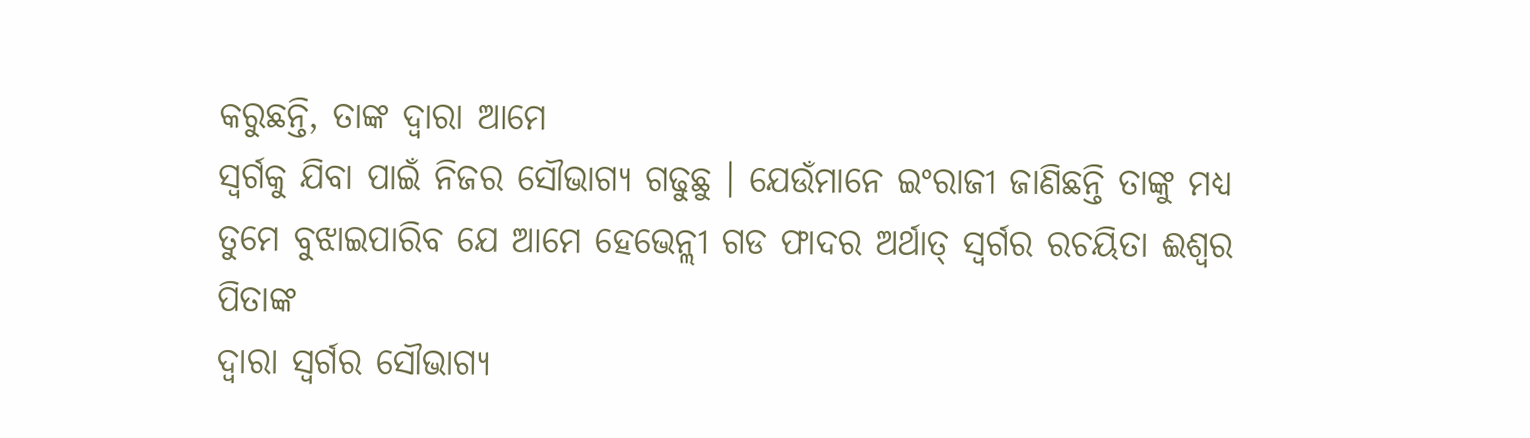କରୁଛନ୍ତି, ତାଙ୍କ ଦ୍ୱାରା ଆମେ
ସ୍ୱର୍ଗକୁ ଯିବା ପାଇଁ ନିଜର ସୌଭାଗ୍ୟ ଗଢୁଛୁ । ଯେଉଁମାନେ ଇଂରାଜୀ ଜାଣିଛନ୍ତି ତାଙ୍କୁ ମଧ୍ୟ
ତୁମେ ବୁଝାଇପାରିବ ଯେ ଆମେ ହେଭେନ୍ଲୀ ଗଡ ଫାଦର ଅର୍ଥାତ୍ ସ୍ୱର୍ଗର ରଚୟିତା ଈଶ୍ୱର ପିତାଙ୍କ
ଦ୍ୱାରା ସ୍ୱର୍ଗର ସୌଭାଗ୍ୟ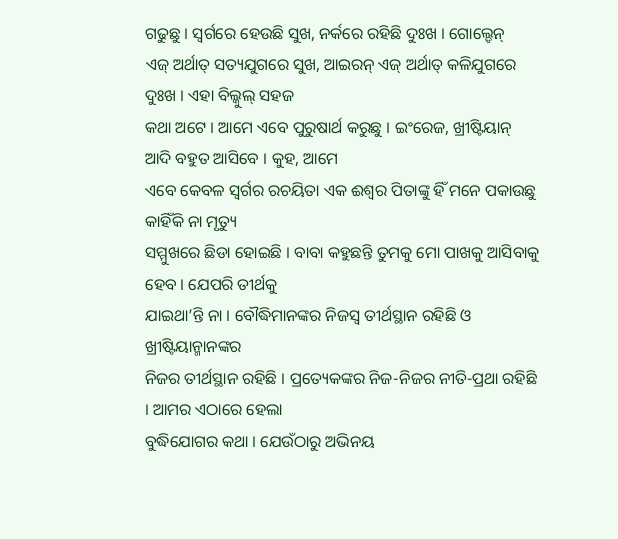ଗଢୁଛୁ । ସ୍ୱର୍ଗରେ ହେଉଛି ସୁଖ, ନର୍କରେ ରହିଛି ଦୁଃଖ । ଗୋଲ୍ଡେନ୍
ଏଜ୍ ଅର୍ଥାତ୍ ସତ୍ୟଯୁଗରେ ସୁଖ, ଆଇରନ୍ ଏଜ୍ ଅର୍ଥାତ୍ କଳିଯୁଗରେ ଦୁଃଖ । ଏହା ବିଲ୍କୁଲ୍ ସହଜ
କଥା ଅଟେ । ଆମେ ଏବେ ପୁରୁଷାର୍ଥ କରୁଛୁ । ଇଂରେଜ, ଖ୍ରୀଷ୍ଟିୟାନ୍ ଆଦି ବହୁତ ଆସିବେ । କୁହ, ଆମେ
ଏବେ କେବଳ ସ୍ୱର୍ଗର ରଚୟିତା ଏକ ଈଶ୍ୱର ପିତାଙ୍କୁ ହିଁ ମନେ ପକାଉଛୁ କାହିଁକି ନା ମୃତ୍ୟୁ
ସମ୍ମୁଖରେ ଛିଡା ହୋଇଛି । ବାବା କହୁଛନ୍ତି ତୁମକୁ ମୋ ପାଖକୁ ଆସିବାକୁ ହେବ । ଯେପରି ତୀର୍ଥକୁ
ଯାଇଥା’ନ୍ତି ନା । ବୌଦ୍ଧିମାନଙ୍କର ନିଜସ୍ୱ ତୀର୍ଥସ୍ଥାନ ରହିଛି ଓ ଖ୍ରୀଷ୍ଟିୟାନ୍ମାନଙ୍କର
ନିଜର ତୀର୍ଥସ୍ଥାନ ରହିଛି । ପ୍ରତ୍ୟେକଙ୍କର ନିଜ-ନିଜର ନୀତି-ପ୍ରଥା ରହିଛି । ଆମର ଏଠାରେ ହେଲା
ବୁଦ୍ଧିଯୋଗର କଥା । ଯେଉଁଠାରୁ ଅଭିନୟ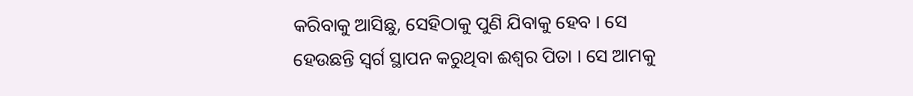କରିବାକୁ ଆସିଛୁ, ସେହିଠାକୁ ପୁଣି ଯିବାକୁ ହେବ । ସେ
ହେଉଛନ୍ତି ସ୍ୱର୍ଗ ସ୍ଥାପନ କରୁଥିବା ଈଶ୍ୱର ପିତା । ସେ ଆମକୁ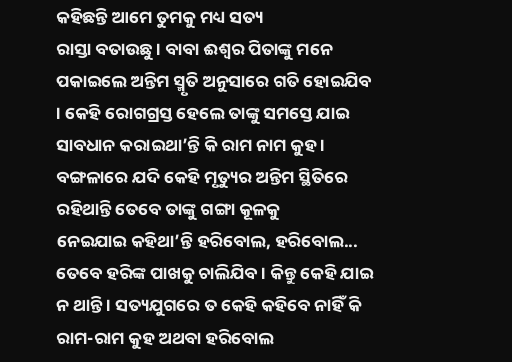କହିଛନ୍ତି ଆମେ ତୁମକୁ ମଧ୍ୟ ସତ୍ୟ
ରାସ୍ତା ବତାଉଛୁ । ବାବା ଈଶ୍ୱର ପିତାଙ୍କୁ ମନେ ପକାଇଲେ ଅନ୍ତିମ ସ୍ମୃତି ଅନୁସାରେ ଗତି ହୋଇଯିବ
। କେହି ରୋଗଗ୍ରସ୍ତ ହେଲେ ତାଙ୍କୁ ସମସ୍ତେ ଯାଇ ସାବଧାନ କରାଇଥା’ନ୍ତି କି ରାମ ନାମ କୁହ ।
ବଙ୍ଗଳାରେ ଯଦି କେହି ମୃତ୍ୟୁର ଅନ୍ତିମ ସ୍ଥିତିରେ ରହିଥାନ୍ତି ତେବେ ତାଙ୍କୁ ଗଙ୍ଗା କୂଳକୁ
ନେଇଯାଇ କହିଥା’ନ୍ତି ହରିବୋଲ, ହରିବୋଲ... ତେବେ ହରିଙ୍କ ପାଖକୁ ଚାଲିଯିବ । କିନ୍ତୁ କେହି ଯାଇ
ନ ଥାନ୍ତି । ସତ୍ୟଯୁଗରେ ତ କେହି କହିବେ ନାହିଁ କି ରାମ-ରାମ କୁହ ଅଥବା ହରିବୋଲ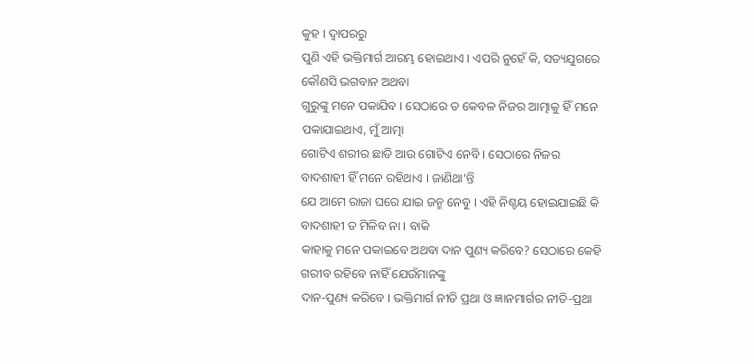କୁହ । ଦ୍ୱାପରରୁ
ପୁଣି ଏହି ଭକ୍ତିମାର୍ଗ ଆରମ୍ଭ ହୋଇଥାଏ । ଏପରି ନୁହେଁ କି, ସତ୍ୟଯୁଗରେ କୌଣସି ଭଗବାନ ଅଥବା
ଗୁରୁଙ୍କୁ ମନେ ପକାଯିବ । ସେଠାରେ ତ କେବଳ ନିଜର ଆତ୍ମାକୁ ହିଁ ମନେ ପକାଯାଇଥାଏ, ମୁଁ ଆତ୍ମା
ଗୋଟିଏ ଶରୀର ଛାଡି ଆଉ ଗୋଟିଏ ନେବି । ସେଠାରେ ନିଜର ବାଦଶାହୀ ହିଁ ମନେ ରହିଥାଏ । ଜାଣିଥା’ନ୍ତି
ଯେ ଆମେ ରାଜା ଘରେ ଯାଇ ଜନ୍ମ ନେବୁ । ଏହି ନିଶ୍ଚୟ ହୋଇଯାଇଛି କି ବାଦଶାହୀ ତ ମିଳିବ ନା । ବାକି
କାହାକୁ ମନେ ପକାଇବେ ଅଥବା ଦାନ ପୁଣ୍ୟ କରିବେ? ସେଠାରେ କେହି ଗରୀବ ରହିବେ ନାହିଁ ଯେଉଁମାନଙ୍କୁ
ଦାନ-ପୁଣ୍ୟ କରିବେ । ଭକ୍ତିମାର୍ଗ ନୀତି ପ୍ରଥା ଓ ଜ୍ଞାନମାର୍ଗର ନୀତି-ପ୍ରଥା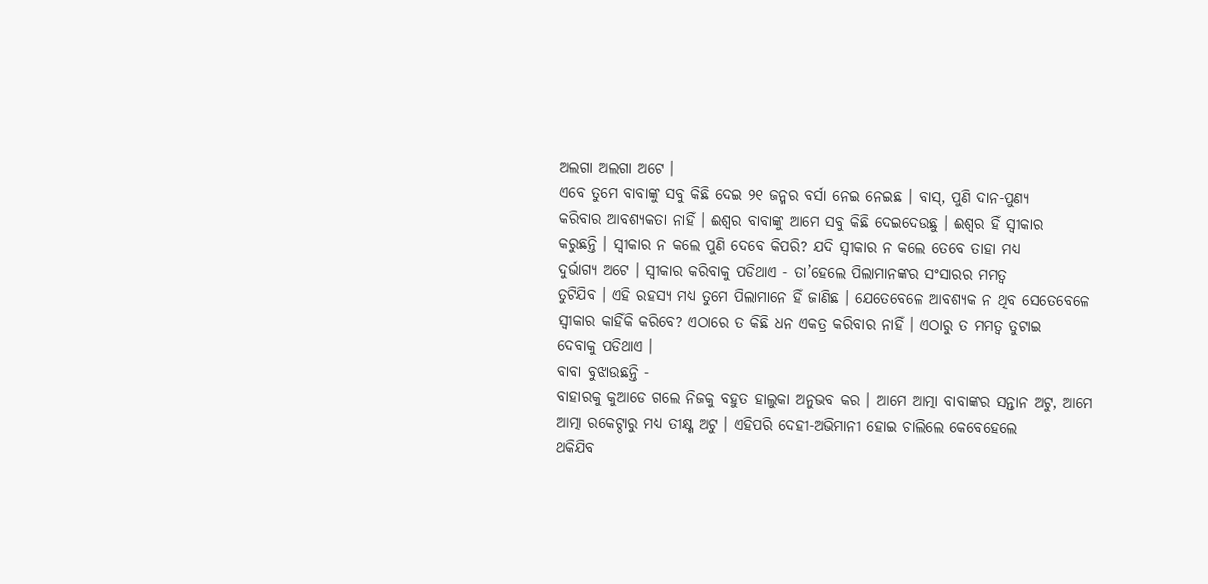ଅଲଗା ଅଲଗା ଅଟେ ।
ଏବେ ତୁମେ ବାବାଙ୍କୁ ସବୁ କିଛି ଦେଇ ୨୧ ଜନ୍ମର ବର୍ସା ନେଇ ନେଇଛ । ବାସ୍, ପୁଣି ଦାନ-ପୁଣ୍ୟ
କରିବାର ଆବଶ୍ୟକତା ନାହିଁ । ଈଶ୍ୱର ବାବାଙ୍କୁ ଆମେ ସବୁ କିଛି ଦେଇଦେଉଛୁ । ଈଶ୍ୱର ହିଁ ସ୍ୱୀକାର
କରୁଛନ୍ତି । ସ୍ୱୀକାର ନ କଲେ ପୁଣି ଦେବେ କିପରି? ଯଦି ସ୍ୱୀକାର ନ କଲେ ତେବେ ତାହା ମଧ୍ୟ
ଦୁର୍ଭାଗ୍ୟ ଅଟେ । ସ୍ୱୀକାର କରିବାକୁ ପଡିଥାଏ - ତା’ହେଲେ ପିଲାମାନଙ୍କର ସଂସାରର ମମତ୍ୱ
ତୁଟିଯିବ । ଏହି ରହସ୍ୟ ମଧ୍ୟ ତୁମେ ପିଲାମାନେ ହିଁ ଜାଣିଛ । ଯେତେବେଳେ ଆବଶ୍ୟକ ନ ଥିବ ସେତେବେଳେ
ସ୍ୱୀକାର କାହିଁକି କରିବେ? ଏଠାରେ ତ କିଛି ଧନ ଏକତ୍ର କରିବାର ନାହିଁ । ଏଠାରୁ ତ ମମତ୍ୱ ତୁଟାଇ
ଦେବାକୁ ପଡିଥାଏ ।
ବାବା ବୁଝାଉଛନ୍ତି -
ବାହାରକୁ କୁଆଡେ ଗଲେ ନିଜକୁ ବହୁତ ହାଲୁକା ଅନୁଭବ କର । ଆମେ ଆତ୍ମା ବାବାଙ୍କର ସନ୍ତାନ ଅଟୁ, ଆମେ
ଆତ୍ମା ରକେଟ୍ଠାରୁ ମଧ୍ୟ ତୀକ୍ଷ୍ଣ ଅଟୁ । ଏହିପରି ଦେହୀ-ଅଭିମାନୀ ହୋଇ ଚାଲିଲେ କେବେହେଲେ
ଥକିଯିବ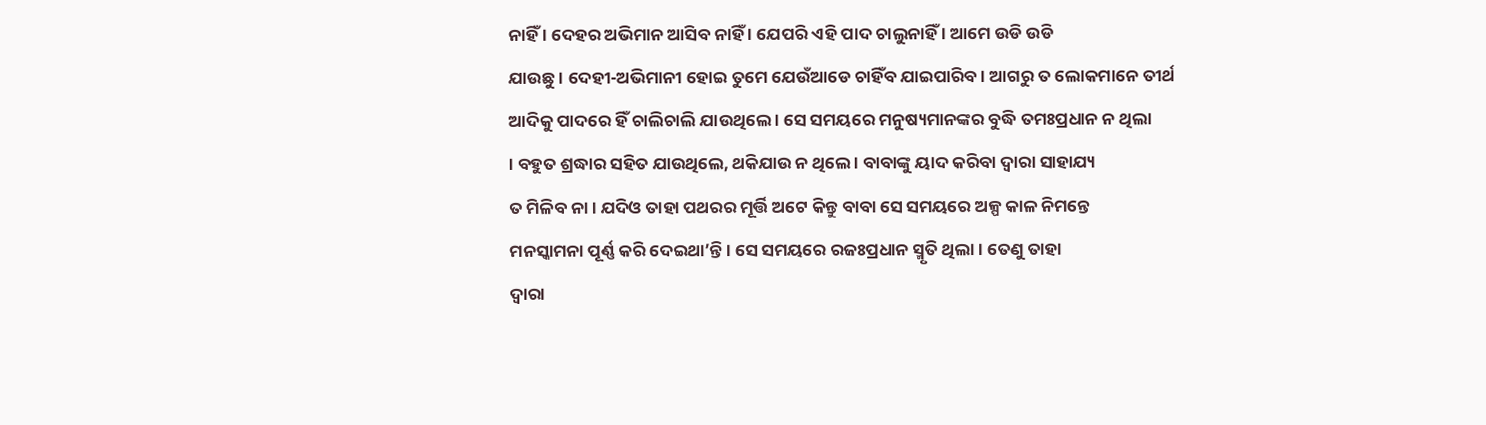ନାହିଁ । ଦେହର ଅଭିମାନ ଆସିବ ନାହିଁ । ଯେପରି ଏହି ପାଦ ଚାଲୁନାହିଁ । ଆମେ ଉଡି ଉଡି
ଯାଉଛୁ । ଦେହୀ-ଅଭିମାନୀ ହୋଇ ତୁମେ ଯେଉଁଆଡେ ଚାହିଁବ ଯାଇପାରିବ । ଆଗରୁ ତ ଲୋକମାନେ ତୀର୍ଥ
ଆଦିକୁ ପାଦରେ ହିଁ ଚାଲିଚାଲି ଯାଉଥିଲେ । ସେ ସମୟରେ ମନୁଷ୍ୟମାନଙ୍କର ବୁଦ୍ଧି ତମଃପ୍ରଧାନ ନ ଥିଲା
। ବହୁତ ଶ୍ରଦ୍ଧାର ସହିତ ଯାଉଥିଲେ, ଥକିଯାଉ ନ ଥିଲେ । ବାବାଙ୍କୁ ୟାଦ କରିବା ଦ୍ୱାରା ସାହାଯ୍ୟ
ତ ମିଳିବ ନା । ଯଦିଓ ତାହା ପଥରର ମୂର୍ତ୍ତି ଅଟେ କିନ୍ତୁ ବାବା ସେ ସମୟରେ ଅଳ୍ପ କାଳ ନିମନ୍ତେ
ମନସ୍କାମନା ପୂର୍ଣ୍ଣ କରି ଦେଇଥା’ନ୍ତି । ସେ ସମୟରେ ରଜଃପ୍ରଧାନ ସ୍ମୃତି ଥିଲା । ତେଣୁ ତାହା
ଦ୍ୱାରା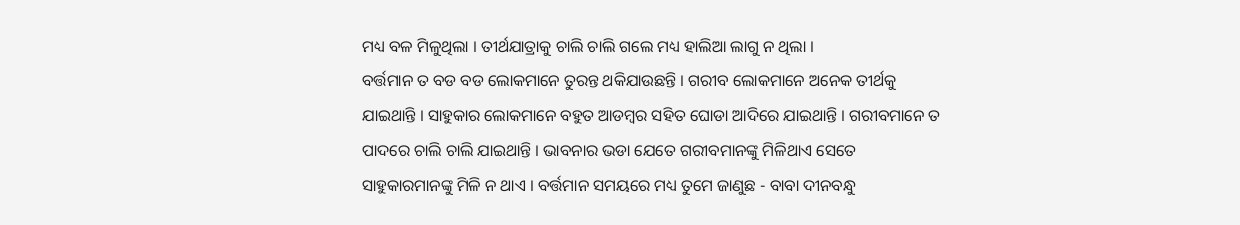ମଧ୍ୟ ବଳ ମିଳୁଥିଲା । ତୀର୍ଥଯାତ୍ରାକୁ ଚାଲି ଚାଲି ଗଲେ ମଧ୍ୟ ହାଲିଆ ଲାଗୁ ନ ଥିଲା ।
ବର୍ତ୍ତମାନ ତ ବଡ ବଡ ଲୋକମାନେ ତୁରନ୍ତ ଥକିଯାଉଛନ୍ତି । ଗରୀବ ଲୋକମାନେ ଅନେକ ତୀର୍ଥକୁ
ଯାଇଥାନ୍ତି । ସାହୁକାର ଲୋକମାନେ ବହୁତ ଆଡମ୍ବର ସହିତ ଘୋଡା ଆଦିରେ ଯାଇଥାନ୍ତି । ଗରୀବମାନେ ତ
ପାଦରେ ଚାଲି ଚାଲି ଯାଇଥାନ୍ତି । ଭାବନାର ଭଡା ଯେତେ ଗରୀବମାନଙ୍କୁ ମିଳିଥାଏ ସେତେ
ସାହୁକାରମାନଙ୍କୁ ମିଳି ନ ଥାଏ । ବର୍ତ୍ତମାନ ସମୟରେ ମଧ୍ୟ ତୁମେ ଜାଣୁଛ - ବାବା ଦୀନବନ୍ଧୁ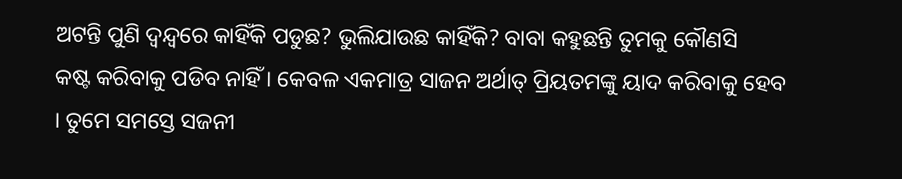ଅଟନ୍ତି ପୁଣି ଦ୍ୱନ୍ଦ୍ୱରେ କାହିଁକି ପଡୁଛ? ଭୁଲିଯାଉଛ କାହିଁକି? ବାବା କହୁଛନ୍ତି ତୁମକୁ କୌଣସି
କଷ୍ଟ କରିବାକୁ ପଡିବ ନାହିଁ । କେବଳ ଏକମାତ୍ର ସାଜନ ଅର୍ଥାତ୍ ପ୍ରିୟତମଙ୍କୁ ୟାଦ କରିବାକୁ ହେବ
। ତୁମେ ସମସ୍ତେ ସଜନୀ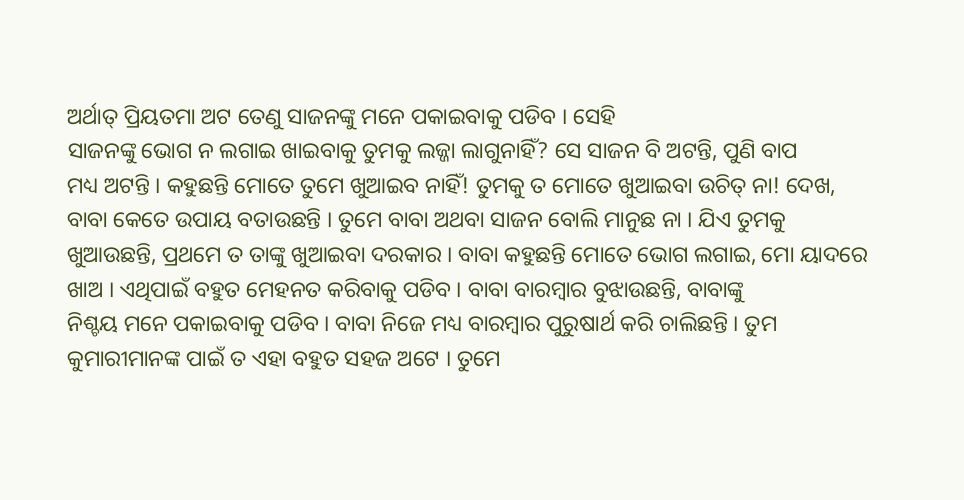ଅର୍ଥାତ୍ ପ୍ରିୟତମା ଅଟ ତେଣୁ ସାଜନଙ୍କୁ ମନେ ପକାଇବାକୁ ପଡିବ । ସେହି
ସାଜନଙ୍କୁ ଭୋଗ ନ ଲଗାଇ ଖାଇବାକୁ ତୁମକୁ ଲଜ୍ଜା ଲାଗୁନାହିଁ? ସେ ସାଜନ ବି ଅଟନ୍ତି, ପୁଣି ବାପ
ମଧ୍ୟ ଅଟନ୍ତି । କହୁଛନ୍ତି ମୋତେ ତୁମେ ଖୁଆଇବ ନାହିଁ! ତୁମକୁ ତ ମୋତେ ଖୁଆଇବା ଉଚିତ୍ ନା! ଦେଖ,
ବାବା କେତେ ଉପାୟ ବତାଉଛନ୍ତି । ତୁମେ ବାବା ଅଥବା ସାଜନ ବୋଲି ମାନୁଛ ନା । ଯିଏ ତୁମକୁ
ଖୁଆଉଛନ୍ତି, ପ୍ରଥମେ ତ ତାଙ୍କୁ ଖୁଆଇବା ଦରକାର । ବାବା କହୁଛନ୍ତି ମୋତେ ଭୋଗ ଲଗାଇ, ମୋ ୟାଦରେ
ଖାଅ । ଏଥିପାଇଁ ବହୁତ ମେହନତ କରିବାକୁ ପଡିବ । ବାବା ବାରମ୍ବାର ବୁଝାଉଛନ୍ତି, ବାବାଙ୍କୁ
ନିଶ୍ଚୟ ମନେ ପକାଇବାକୁ ପଡିବ । ବାବା ନିଜେ ମଧ୍ୟ ବାରମ୍ବାର ପୁରୁଷାର୍ଥ କରି ଚାଲିଛନ୍ତି । ତୁମ
କୁମାରୀମାନଙ୍କ ପାଇଁ ତ ଏହା ବହୁତ ସହଜ ଅଟେ । ତୁମେ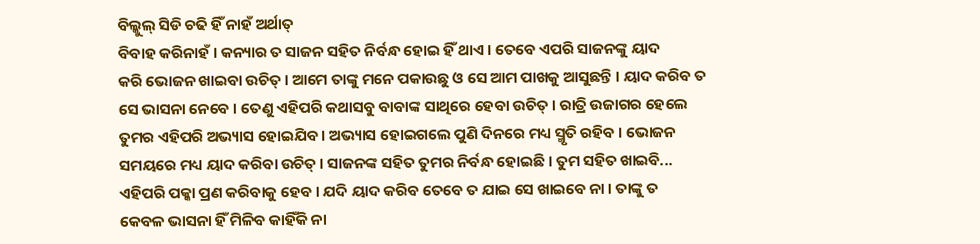ବିଲ୍କୁଲ୍ ସିଡି ଚଢି ହିଁ ନାହଁ ଅର୍ଥାତ୍
ବିବାହ କରିନାହଁ । କନ୍ୟାର ତ ସାଜନ ସହିତ ନିର୍ବନ୍ଧ ହୋଇ ହିଁ ଥାଏ । ତେବେ ଏପରି ସାଜନଙ୍କୁ ୟାଦ
କରି ଭୋଜନ ଖାଇବା ଉଚିତ୍ । ଆମେ ତାଙ୍କୁ ମନେ ପକାଉଛୁ ଓ ସେ ଆମ ପାଖକୁ ଆସୁଛନ୍ତି । ୟାଦ କରିବ ତ
ସେ ଭାସନା ନେବେ । ତେଣୁ ଏହିପରି କଥାସବୁ ବାବାଙ୍କ ସାଥିରେ ହେବା ଉଚିତ୍ । ରାତ୍ରି ଉଜାଗର ହେଲେ
ତୁମର ଏହିପରି ଅଭ୍ୟାସ ହୋଇଯିବ । ଅଭ୍ୟାସ ହୋଇଗଲେ ପୁଣି ଦିନରେ ମଧ୍ୟ ସ୍ମୃତି ରହିବ । ଭୋଜନ
ସମୟରେ ମଧ୍ୟ ୟାଦ କରିବା ଉଚିତ୍ । ସାଜନଙ୍କ ସହିତ ତୁମର ନିର୍ବନ୍ଧ ହୋଇଛି । ତୁମ ସହିତ ଖାଇବି...
ଏହିପରି ପକ୍କା ପ୍ରଣ କରିବାକୁ ହେବ । ଯଦି ୟାଦ କରିବ ତେବେ ତ ଯାଇ ସେ ଖାଇବେ ନା । ତାଙ୍କୁ ତ
କେବଳ ଭାସନା ହିଁ ମିଳିବ କାହିଁକି ନା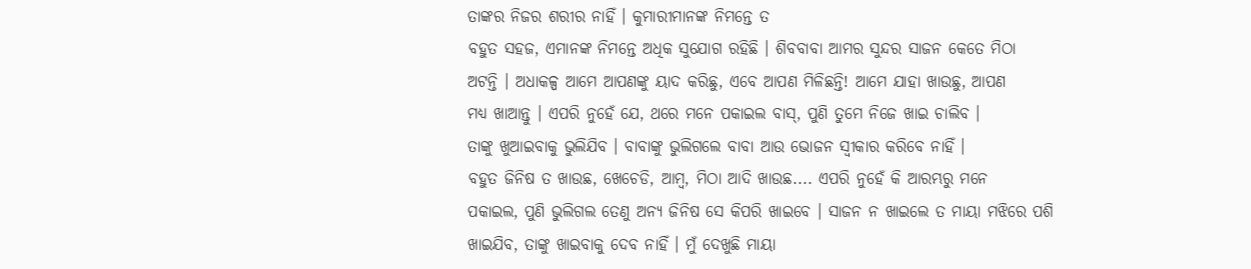ତାଙ୍କର ନିଜର ଶରୀର ନାହିଁ । କୁମାରୀମାନଙ୍କ ନିମନ୍ତେ ତ
ବହୁତ ସହଜ, ଏମାନଙ୍କ ନିମନ୍ତେ ଅଧିକ ସୁଯୋଗ ରହିଛି । ଶିବବାବା ଆମର ସୁନ୍ଦର ସାଜନ କେତେ ମିଠା
ଅଟନ୍ତି । ଅଧାକଳ୍ପ ଆମେ ଆପଣଙ୍କୁ ୟାଦ କରିଛୁ, ଏବେ ଆପଣ ମିଳିଛନ୍ତି! ଆମେ ଯାହା ଖାଉଛୁ, ଆପଣ
ମଧ୍ୟ ଖାଆନ୍ତୁ । ଏପରି ନୁହେଁ ଯେ, ଥରେ ମନେ ପକାଇଲ ବାସ୍, ପୁଣି ତୁମେ ନିଜେ ଖାଇ ଚାଲିବ ।
ତାଙ୍କୁ ଖୁଆଇବାକୁ ଭୁଲିଯିବ । ବାବାଙ୍କୁ ଭୁଲିଗଲେ ବାବା ଆଉ ଭୋଜନ ସ୍ୱୀକାର କରିବେ ନାହିଁ ।
ବହୁତ ଜିନିଷ ତ ଖାଉଛ, ଖେଚେଡି, ଆମ୍ବ, ମିଠା ଆଦି ଖାଉଛ.... ଏପରି ନୁହେଁ କି ଆରମ୍ଭରୁ ମନେ
ପକାଇଲ, ପୁଣି ଭୁଲିଗଲ ତେଣୁ ଅନ୍ୟ ଜିନିଷ ସେ କିପରି ଖାଇବେ । ସାଜନ ନ ଖାଇଲେ ତ ମାୟା ମଝିରେ ପଶି
ଖାଇଯିବ, ତାଙ୍କୁ ଖାଇବାକୁ ଦେବ ନାହିଁ । ମୁଁ ଦେଖୁଛି ମାୟା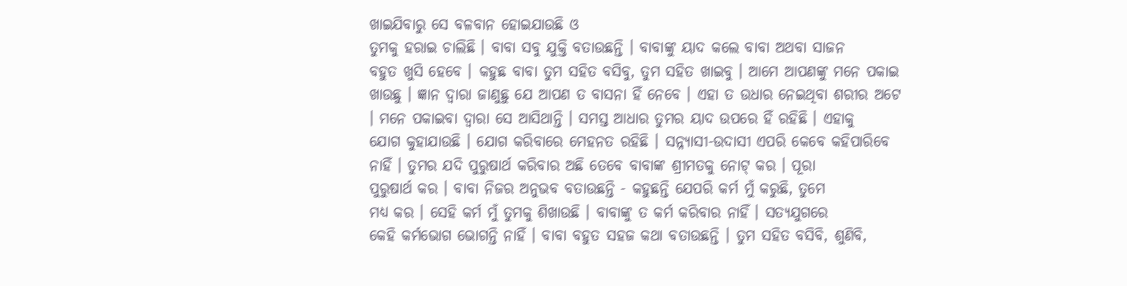ଖାଇଯିବାରୁ ସେ ବଳବାନ ହୋଇଯାଉଛି ଓ
ତୁମକୁ ହରାଇ ଚାଲିଛି । ବାବା ସବୁ ଯୁକ୍ତି ବତାଉଛନ୍ତି । ବାବାଙ୍କୁ ୟାଦ କଲେ ବାବା ଅଥବା ସାଜନ
ବହୁତ ଖୁସି ହେବେ । କହୁଛ ବାବା ତୁମ ସହିତ ବସିବୁ, ତୁମ ସହିତ ଖାଇବୁ । ଆମେ ଆପଣଙ୍କୁ ମନେ ପକାଇ
ଖାଉଛୁ । ଜ୍ଞାନ ଦ୍ୱାରା ଜାଣୁଛୁ ଯେ ଆପଣ ତ ବାସନା ହିଁ ନେବେ । ଏହା ତ ଉଧାର ନେଇଥିବା ଶରୀର ଅଟେ
। ମନେ ପକାଇବା ଦ୍ୱାରା ସେ ଆସିଥାନ୍ତି । ସମସ୍ତ ଆଧାର ତୁମର ୟାଦ ଉପରେ ହିଁ ରହିଛି । ଏହାକୁ
ଯୋଗ କୁହାଯାଉଛି । ଯୋଗ କରିବାରେ ମେହନତ ରହିଛି । ସନ୍ନ୍ୟାସୀ-ଉଦାସୀ ଏପରି କେବେ କହିପାରିବେ
ନାହିଁ । ତୁମର ଯଦି ପୁରୁଷାର୍ଥ କରିବାର ଅଛି ତେବେ ବାବାଙ୍କ ଶ୍ରୀମତକୁ ନୋଟ୍ କର । ପୂରା
ପୁରୁଷାର୍ଥ କର । ବାବା ନିଜର ଅନୁଭବ ବତାଉଛନ୍ତି - କହୁଛନ୍ତି ଯେପରି କର୍ମ ମୁଁ କରୁଛି, ତୁମେ
ମଧ୍ୟ କର । ସେହି କର୍ମ ମୁଁ ତୁମକୁ ଶିଖାଉଛି । ବାବାଙ୍କୁ ତ କର୍ମ କରିବାର ନାହିଁ । ସତ୍ୟଯୁଗରେ
କେହି କର୍ମଭୋଗ ଭୋଗନ୍ତି ନାହିଁ । ବାବା ବହୁତ ସହଜ କଥା ବତାଉଛନ୍ତି । ତୁମ ସହିତ ବସିବି, ଶୁଣିବି,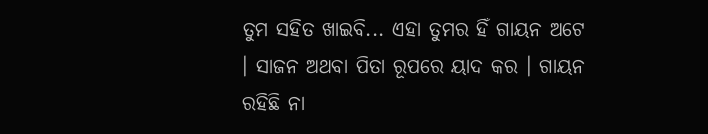ତୁମ ସହିତ ଖାଇବି... ଏହା ତୁମର ହିଁ ଗାୟନ ଅଟେ । ସାଜନ ଅଥବା ପିତା ରୂପରେ ୟାଦ କର । ଗାୟନ
ରହିଛି ନା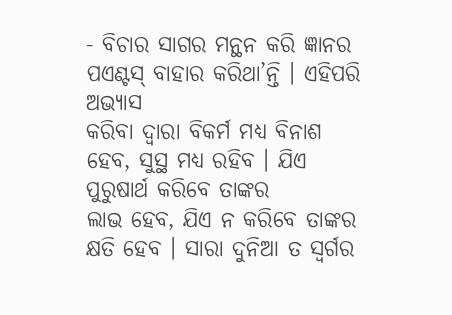- ବିଚାର ସାଗର ମନ୍ଥନ କରି ଜ୍ଞାନର ପଏଣ୍ଟସ୍ ବାହାର କରିଥା’ନ୍ତି । ଏହିପରି ଅଭ୍ୟାସ
କରିବା ଦ୍ୱାରା ବିକର୍ମ ମଧ୍ୟ ବିନାଶ ହେବ, ସୁସ୍ଥ ମଧ୍ୟ ରହିବ । ଯିଏ ପୁରୁଷାର୍ଥ କରିବେ ତାଙ୍କର
ଲାଭ ହେବ, ଯିଏ ନ କରିବେ ତାଙ୍କର କ୍ଷତି ହେବ । ସାରା ଦୁନିଆ ତ ସ୍ୱର୍ଗର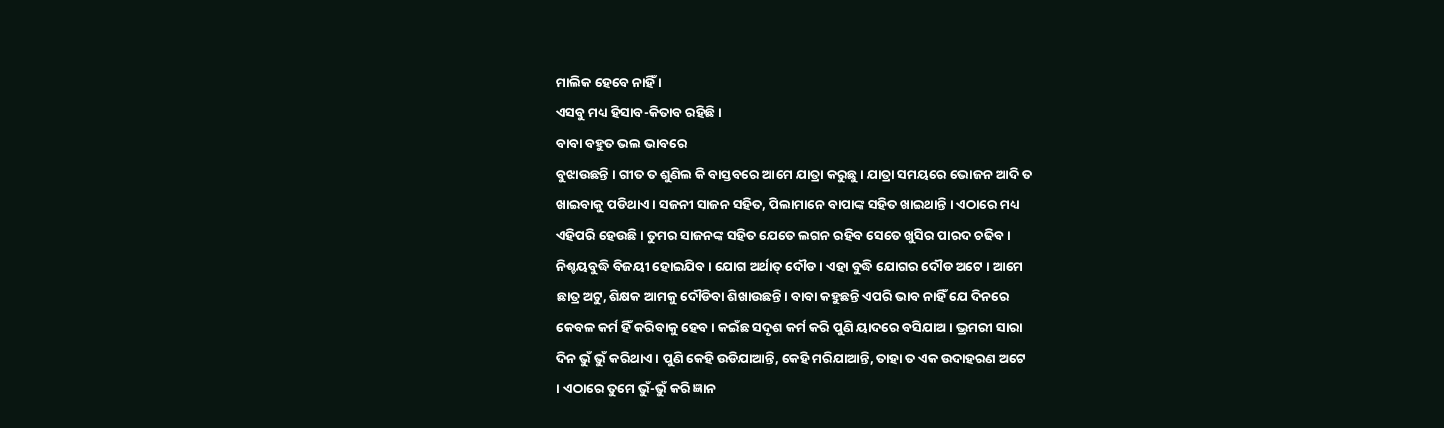ମାଲିକ ହେବେ ନାହିଁ ।
ଏସବୁ ମଧ୍ୟ ହିସାବ-କିତାବ ରହିଛି ।
ବାବା ବହୁତ ଭଲ ଭାବରେ
ବୁଝାଉଛନ୍ତି । ଗୀତ ତ ଶୁଣିଲ କି ବାସ୍ତବରେ ଆମେ ଯାତ୍ରା କରୁଛୁ । ଯାତ୍ରା ସମୟରେ ଭୋଜନ ଆଦି ତ
ଖାଇବାକୁ ପଡିଥାଏ । ସଜନୀ ସାଜନ ସହିତ, ପିଲାମାନେ ବାପାଙ୍କ ସହିତ ଖାଇଥାନ୍ତି । ଏଠାରେ ମଧ୍ୟ
ଏହିପରି ହେଉଛି । ତୁମର ସାଜନଙ୍କ ସହିତ ଯେତେ ଲଗନ ରହିବ ସେତେ ଖୁସିର ପାରଦ ଚଢିବ ।
ନିଶ୍ଚୟବୁଦ୍ଧି ବିଜୟୀ ହୋଇଯିବ । ଯୋଗ ଅର୍ଥାତ୍ ଦୌଡ । ଏହା ବୁଦ୍ଧି ଯୋଗର ଦୌଡ ଅଟେ । ଆମେ
ଛାତ୍ର ଅଟୁ, ଶିକ୍ଷକ ଆମକୁ ଦୌଡିବା ଶିଖାଉଛନ୍ତି । ବାବା କହୁଛନ୍ତି ଏପରି ଭାବ ନାହିଁ ଯେ ଦିନରେ
କେବଳ କର୍ମ ହିଁ କରିବାକୁ ହେବ । କଇଁଛ ସଦୃଶ କର୍ମ କରି ପୁଣି ୟାଦରେ ବସିଯାଅ । ଭ୍ରମରୀ ସାରା
ଦିନ ଭୁଁ ଭୁଁ କରିଥାଏ । ପୁଣି କେହି ଉଡିଯାଆନ୍ତି, କେହି ମରିଯାଆନ୍ତି, ତାହା ତ ଏକ ଉଦାହରଣ ଅଟେ
। ଏଠାରେ ତୁମେ ଭୁଁ-ଭୁଁ କରି ଜ୍ଞାନ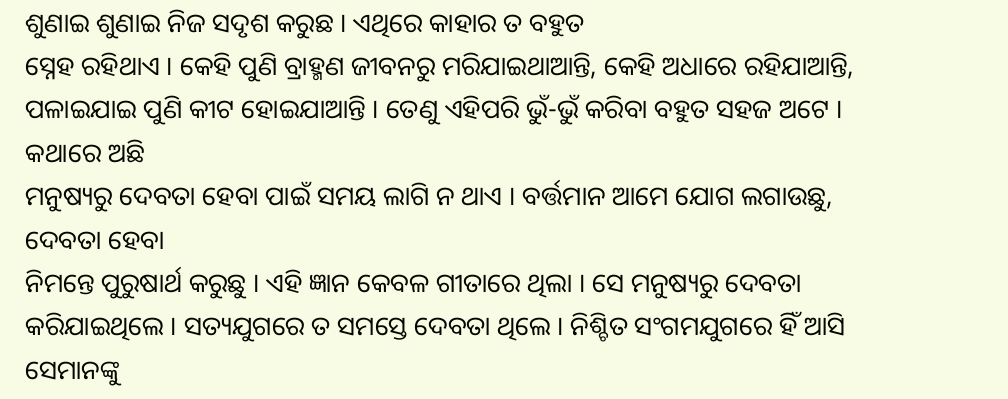ଶୁଣାଇ ଶୁଣାଇ ନିଜ ସଦୃଶ କରୁଛ । ଏଥିରେ କାହାର ତ ବହୁତ
ସ୍ନେହ ରହିଥାଏ । କେହି ପୁଣି ବ୍ରାହ୍ମଣ ଜୀବନରୁ ମରିଯାଇଥାଆନ୍ତି, କେହି ଅଧାରେ ରହିଯାଆନ୍ତି,
ପଳାଇଯାଇ ପୁଣି କୀଟ ହୋଇଯାଆନ୍ତି । ତେଣୁ ଏହିପରି ଭୁଁ-ଭୁଁ କରିବା ବହୁତ ସହଜ ଅଟେ । କଥାରେ ଅଛି
ମନୁଷ୍ୟରୁ ଦେବତା ହେବା ପାଇଁ ସମୟ ଲାଗି ନ ଥାଏ । ବର୍ତ୍ତମାନ ଆମେ ଯୋଗ ଲଗାଉଛୁ, ଦେବତା ହେବା
ନିମନ୍ତେ ପୁରୁଷାର୍ଥ କରୁଛୁ । ଏହି ଜ୍ଞାନ କେବଳ ଗୀତାରେ ଥିଲା । ସେ ମନୁଷ୍ୟରୁ ଦେବତା
କରିଯାଇଥିଲେ । ସତ୍ୟଯୁଗରେ ତ ସମସ୍ତେ ଦେବତା ଥିଲେ । ନିଶ୍ଚିତ ସଂଗମଯୁଗରେ ହିଁ ଆସି ସେମାନଙ୍କୁ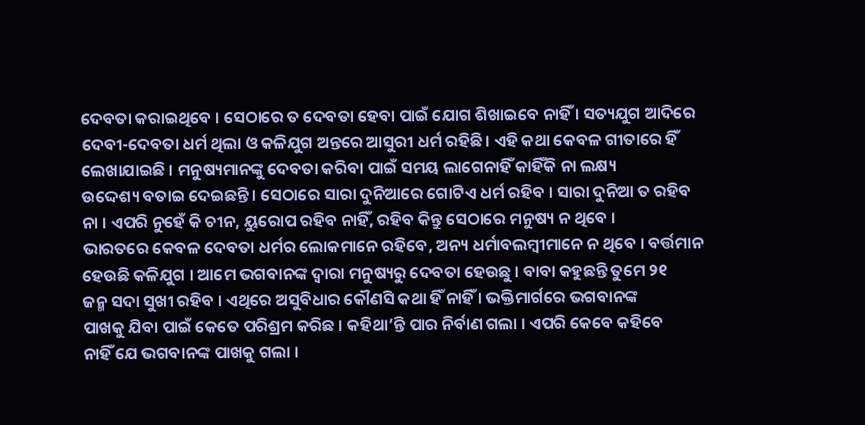ଦେବତା କରାଇଥିବେ । ସେଠାରେ ତ ଦେବତା ହେବା ପାଇଁ ଯୋଗ ଶିଖାଇବେ ନାହିଁ । ସତ୍ୟଯୁଗ ଆଦିରେ
ଦେବୀ-ଦେବତା ଧର୍ମ ଥିଲା ଓ କଳିଯୁଗ ଅନ୍ତରେ ଆସୁରୀ ଧର୍ମ ରହିଛି । ଏହି କଥା କେବଳ ଗୀତାରେ ହିଁ
ଲେଖାଯାଇଛି । ମନୁଷ୍ୟମାନଙ୍କୁ ଦେବତା କରିବା ପାଇଁ ସମୟ ଲାଗେନାହିଁ କାହିଁକି ନା ଲକ୍ଷ୍ୟ
ଉଦ୍ଦେଶ୍ୟ ବତାଇ ଦେଇଛନ୍ତି । ସେଠାରେ ସାରା ଦୁନିଆରେ ଗୋଟିଏ ଧର୍ମ ରହିବ । ସାରା ଦୁନିଆ ତ ରହିବ
ନା । ଏପରି ନୁହେଁ କି ଚୀନ, ୟୁରୋପ ରହିବ ନାହିଁ, ରହିବ କିନ୍ତୁ ସେଠାରେ ମନୁଷ୍ୟ ନ ଥିବେ ।
ଭାରତରେ କେବଳ ଦେବତା ଧର୍ମର ଲୋକମାନେ ରହିବେ, ଅନ୍ୟ ଧର୍ମାବଲମ୍ବୀମାନେ ନ ଥିବେ । ବର୍ତ୍ତମାନ
ହେଉଛି କଳିଯୁଗ । ଆମେ ଭଗବାନଙ୍କ ଦ୍ୱାରା ମନୁଷ୍ୟରୁ ଦେବତା ହେଉଛୁ । ବାବା କହୁଛନ୍ତି ତୁମେ ୨୧
ଜନ୍ମ ସଦା ସୁଖୀ ରହିବ । ଏଥିରେ ଅସୁବିଧାର କୌଣସି କଥା ହିଁ ନାହିଁ । ଭକ୍ତିମାର୍ଗରେ ଭଗବାନଙ୍କ
ପାଖକୁ ଯିବା ପାଇଁ କେତେ ପରିଶ୍ରମ କରିଛ । କହିଥା’ନ୍ତି ପାର ନିର୍ବାଣ ଗଲା । ଏପରି କେବେ କହିବେ
ନାହିଁ ଯେ ଭଗବାନଙ୍କ ପାଖକୁ ଗଲା ।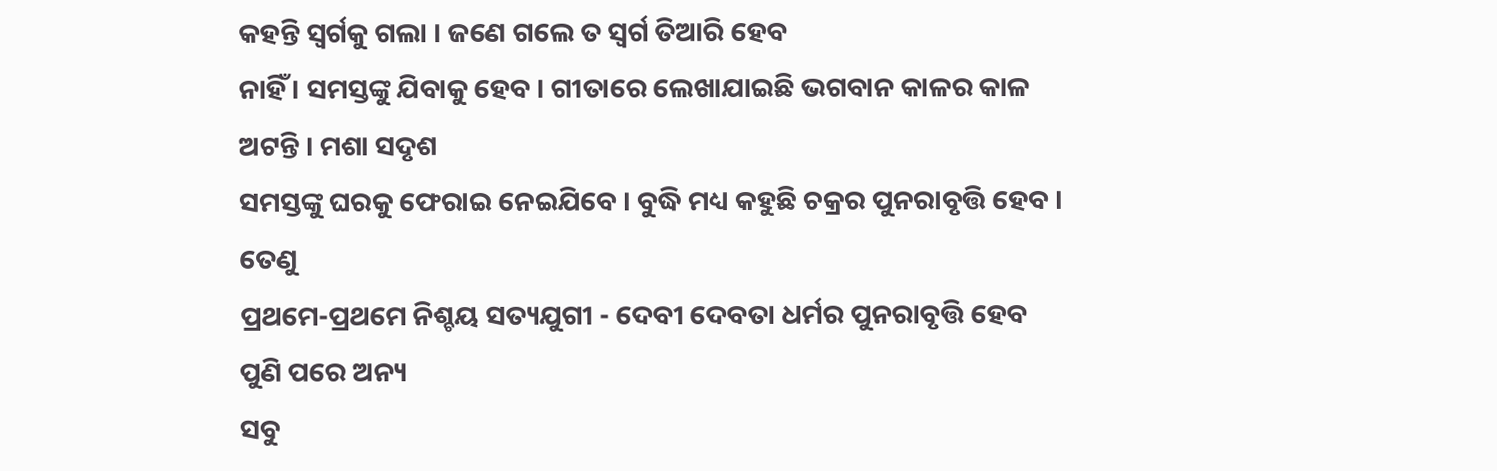କହନ୍ତି ସ୍ୱର୍ଗକୁ ଗଲା । ଜଣେ ଗଲେ ତ ସ୍ୱର୍ଗ ତିଆରି ହେବ
ନାହିଁ । ସମସ୍ତଙ୍କୁ ଯିବାକୁ ହେବ । ଗୀତାରେ ଲେଖାଯାଇଛି ଭଗବାନ କାଳର କାଳ ଅଟନ୍ତି । ମଶା ସଦୃଶ
ସମସ୍ତଙ୍କୁ ଘରକୁ ଫେରାଇ ନେଇଯିବେ । ବୁଦ୍ଧି ମଧ୍ୟ କହୁଛି ଚକ୍ରର ପୁନରାବୃତ୍ତି ହେବ । ତେଣୁ
ପ୍ରଥମେ-ପ୍ରଥମେ ନିଶ୍ଚୟ ସତ୍ୟଯୁଗୀ - ଦେବୀ ଦେବତା ଧର୍ମର ପୁନରାବୃତ୍ତି ହେବ ପୁଣି ପରେ ଅନ୍ୟ
ସବୁ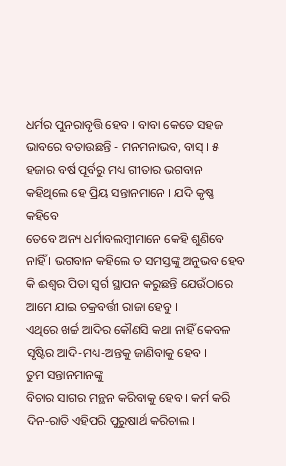ଧର୍ମର ପୁନରାବୃତ୍ତି ହେବ । ବାବା କେତେ ସହଜ ଭାବରେ ବତାଉଛନ୍ତି - ମନମନାଭବ, ବାସ୍ । ୫
ହଜାର ବର୍ଷ ପୂର୍ବରୁ ମଧ୍ୟ ଗୀତାର ଭଗବାନ କହିଥିଲେ ହେ ପ୍ରିୟ ସନ୍ତାନମାନେ । ଯଦି କୃଷ୍ଣ କହିବେ
ତେବେ ଅନ୍ୟ ଧର୍ମାବଲମ୍ବୀମାନେ କେହି ଶୁଣିବେ ନାହିଁ । ଭଗବାନ କହିଲେ ତ ସମସ୍ତଙ୍କୁ ଅନୁଭବ ହେବ
କି ଈଶ୍ୱର ପିତା ସ୍ୱର୍ଗ ସ୍ଥାପନ କରୁଛନ୍ତି ଯେଉଁଠାରେ ଆମେ ଯାଇ ଚକ୍ରବର୍ତ୍ତୀ ରାଜା ହେବୁ ।
ଏଥିରେ ଖର୍ଚ୍ଚ ଆଦିର କୌଣସି କଥା ନାହିଁ କେବଳ ସୃଷ୍ଟିର ଆଦି-ମଧ୍ୟ-ଅନ୍ତକୁ ଜାଣିବାକୁ ହେବ ।
ତୁମ ସନ୍ତାନମାନଙ୍କୁ
ବିଚାର ସାଗର ମନ୍ଥନ କରିବାକୁ ହେବ । କର୍ମ କରି ଦିନ-ରାତି ଏହିପରି ପୁରୁଷାର୍ଥ କରିଚାଲ ।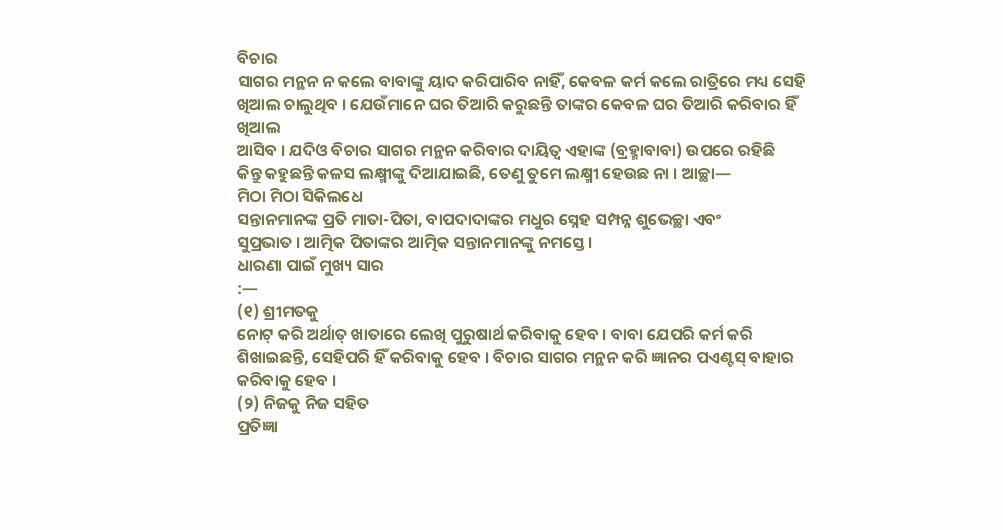ବିଚାର
ସାଗର ମନ୍ଥନ ନ କଲେ ବାବାଙ୍କୁ ୟାଦ କରିପାରିବ ନାହିଁ, କେବଳ କର୍ମ କଲେ ରାତ୍ରିରେ ମଧ୍ୟ ସେହି
ଖିଆଲ ଚାଲୁଥିବ । ଯେଉଁମାନେ ଘର ତିଆରି କରୁଛନ୍ତି ତାଙ୍କର କେବଳ ଘର ତିଆରି କରିବାର ହିଁ ଖିଆଲ
ଆସିବ । ଯଦିଓ ବିଚାର ସାଗର ମନ୍ଥନ କରିବାର ଦାୟିତ୍ୱ ଏହାଙ୍କ (ବ୍ରହ୍ମାବାବା) ଉପରେ ରହିଛି
କିନ୍ତୁ କହୁଛନ୍ତି କଳସ ଲକ୍ଷ୍ମୀଙ୍କୁ ଦିଆଯାଇଛି, ତେଣୁ ତୁମେ ଲକ୍ଷ୍ମୀ ହେଉଛ ନା । ଆଚ୍ଛା—
ମିଠା ମିଠା ସିକିଲଧେ
ସନ୍ତାନମାନଙ୍କ ପ୍ରତି ମାତା-ପିତା, ବାପଦାଦାଙ୍କର ମଧୁର ସ୍ନେହ ସମ୍ପନ୍ନ ଶୁଭେଚ୍ଛା ଏବଂ
ସୁପ୍ରଭାତ । ଆତ୍ମିକ ପିତାଙ୍କର ଆତ୍ମିକ ସନ୍ତାନମାନଙ୍କୁ ନମସ୍ତେ ।
ଧାରଣା ପାଇଁ ମୁଖ୍ୟ ସାର
:—
(୧) ଶ୍ରୀମତକୁ
ନୋଟ୍ କରି ଅର୍ଥାତ୍ ଖାତାରେ ଲେଖି ପୁରୁଷାର୍ଥ କରିବାକୁ ହେବ । ବାବା ଯେପରି କର୍ମ କରି
ଶିଖାଇଛନ୍ତି, ସେହିପରି ହିଁ କରିବାକୁ ହେବ । ବିଚାର ସାଗର ମନ୍ଥନ କରି ଜ୍ଞାନର ପଏଣ୍ଟସ୍ ବାହାର
କରିବାକୁ ହେବ ।
(୨) ନିଜକୁ ନିଜ ସହିତ
ପ୍ରତିଜ୍ଞା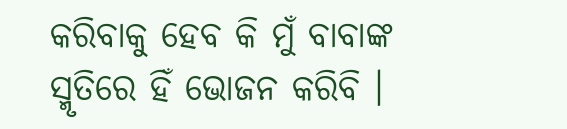କରିବାକୁ ହେବ କି ମୁଁ ବାବାଙ୍କ ସ୍ମୃତିରେ ହିଁ ଭୋଜନ କରିବି ।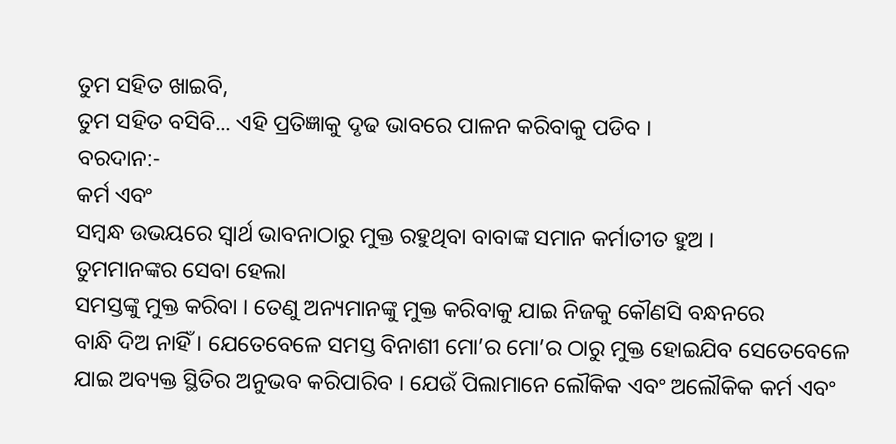ତୁମ ସହିତ ଖାଇବି,
ତୁମ ସହିତ ବସିବି... ଏହି ପ୍ରତିଜ୍ଞାକୁ ଦୃଢ ଭାବରେ ପାଳନ କରିବାକୁ ପଡିବ ।
ବରଦାନ:-
କର୍ମ ଏବଂ
ସମ୍ବନ୍ଧ ଉଭୟରେ ସ୍ୱାର୍ଥ ଭାବନାଠାରୁ ମୁକ୍ତ ରହୁଥିବା ବାବାଙ୍କ ସମାନ କର୍ମାତୀତ ହୁଅ ।
ତୁମମାନଙ୍କର ସେବା ହେଲା
ସମସ୍ତଙ୍କୁ ମୁକ୍ତ କରିବା । ତେଣୁ ଅନ୍ୟମାନଙ୍କୁ ମୁକ୍ତ କରିବାକୁ ଯାଇ ନିଜକୁ କୌଣସି ବନ୍ଧନରେ
ବାନ୍ଧି ଦିଅ ନାହିଁ । ଯେତେବେଳେ ସମସ୍ତ ବିନାଶୀ ମୋ’ର ମୋ’ର ଠାରୁ ମୁକ୍ତ ହୋଇଯିବ ସେତେବେଳେ
ଯାଇ ଅବ୍ୟକ୍ତ ସ୍ଥିତିର ଅନୁଭବ କରିପାରିବ । ଯେଉଁ ପିଲାମାନେ ଲୌକିକ ଏବଂ ଅଲୌକିକ କର୍ମ ଏବଂ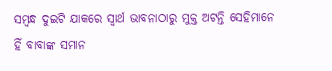ସମ୍ବନ୍ଧ ଦୁଇଟି ଯାକରେ ସ୍ୱାର୍ଥ ଭାବନାଠାରୁ ମୁକ୍ତ ଅଟନ୍ତି ସେହିମାନେ ହିଁ ବାବାଙ୍କ ସମାନ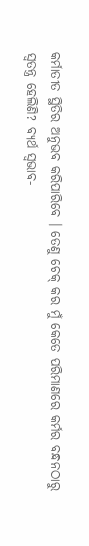କର୍ମାତୀତ ସ୍ଥିତିର ଅନୁଭବ କରିପାରିବେ । ତେଣୁ ଚେକ୍ କର ମୁଁ କେତେ ପରିମାଣରେ କର୍ମର ବନ୍ଧନଠାରୁ
ସ୍ୱତନ୍ତ୍ର ହେଲିଣି? ବ୍ୟର୍ଥ ସ୍ୱଭାବ-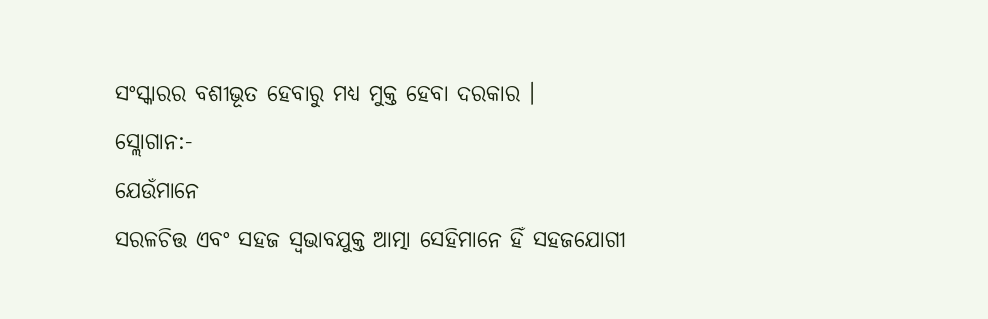ସଂସ୍କାରର ବଶୀଭୂତ ହେବାରୁ ମଧ୍ୟ ମୁକ୍ତ ହେବା ଦରକାର ।
ସ୍ଲୋଗାନ:-
ଯେଉଁମାନେ
ସରଳଚିତ୍ତ ଏବଂ ସହଜ ସ୍ୱଭାବଯୁକ୍ତ ଆତ୍ମା ସେହିମାନେ ହିଁ ସହଜଯୋଗୀ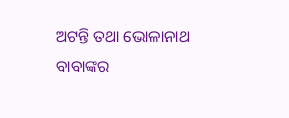ଅଟନ୍ତି ତଥା ଭୋଳାନାଥ
ବାବାଙ୍କର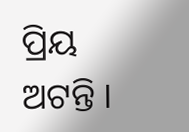ପ୍ରିୟ ଅଟନ୍ତି ।